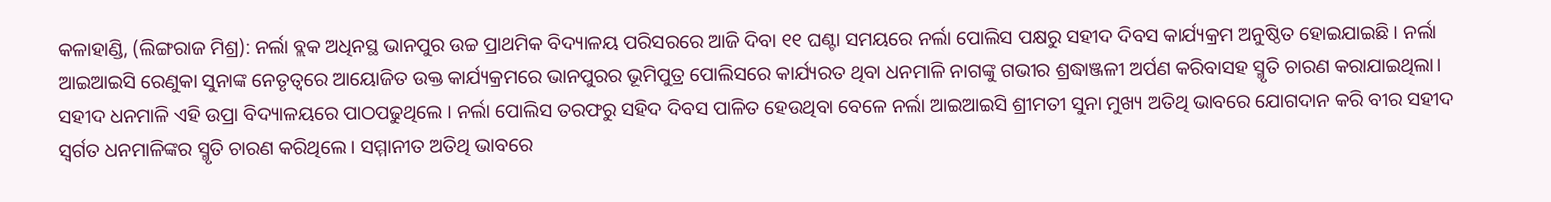କଳାହାଣ୍ଡି, (ଲିଙ୍ଗରାଜ ମିଶ୍ର): ନର୍ଲା ବ୍ଲକ ଅଧିନସ୍ଥ ଭାନପୁର ଉଚ୍ଚ ପ୍ରାଥମିକ ବିଦ୍ୟାଳୟ ପରିସରରେ ଆଜି ଦିବା ୧୧ ଘଣ୍ଟା ସମୟରେ ନର୍ଲା ପୋଲିସ ପକ୍ଷରୁ ସହୀଦ ଦିବସ କାର୍ଯ୍ୟକ୍ରମ ଅନୁଷ୍ଠିତ ହୋଇଯାଇଛି । ନର୍ଲା ଆଇଆଇସି ରେଣୁକା ସୁନାଙ୍କ ନେତୃତ୍ୱରେ ଆୟୋଜିତ ଉକ୍ତ କାର୍ଯ୍ୟକ୍ରମରେ ଭାନପୁରର ଭୂମିପୁତ୍ର ପୋଲିସରେ କାର୍ଯ୍ୟରତ ଥିବା ଧନମାଳି ନାଗଙ୍କୁ ଗଭୀର ଶ୍ରଦ୍ଧାଞ୍ଜଳୀ ଅର୍ପଣ କରିବାସହ ସ୍ମୃତି ଚାରଣ କରାଯାଇଥିଲା।
ସହୀଦ ଧନମାଳି ଏହି ଉପ୍ରା ବିଦ୍ୟାଳୟରେ ପାଠପଢୁଥିଲେ । ନର୍ଲା ପୋଲିସ ତରଫରୁ ସହିଦ ଦିବସ ପାଳିତ ହେଉଥିବା ବେଳେ ନର୍ଲା ଆଇଆଇସି ଶ୍ରୀମତୀ ସୁନା ମୁଖ୍ୟ ଅତିଥି ଭାବରେ ଯୋଗଦାନ କରି ବୀର ସହୀଦ ସ୍ୱର୍ଗତ ଧନମାଳିଙ୍କର ସ୍ମୃତି ଚାରଣ କରିଥିଲେ । ସମ୍ମାନୀତ ଅତିଥି ଭାବରେ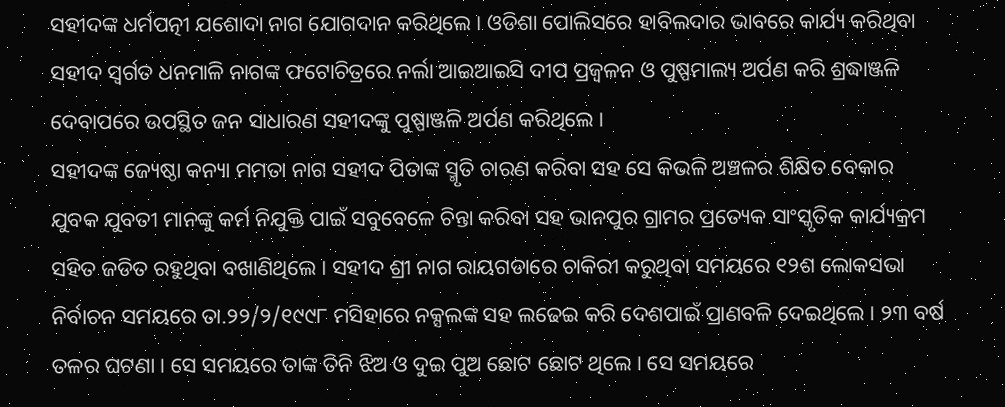ସହୀଦଙ୍କ ଧର୍ମପତ୍ନୀ ଯଶୋଦା ନାଗ ଯୋଗଦାନ କରିଥିଲେ । ଓଡିଶା ପୋଲିସରେ ହାବିଲଦାର ଭାବରେ କାର୍ଯ୍ୟ କରିଥିବା ସହୀଦ ସ୍ୱର୍ଗତ ଧନମାଳି ନାଗଙ୍କ ଫଟୋଚିତ୍ରରେ ନର୍ଲା ଆଇଆଇସି ଦୀପ ପ୍ରଜ୍ୱଳନ ଓ ପୁଷ୍ପମାଲ୍ୟ ଅର୍ପଣ କରି ଶ୍ରଦ୍ଧାଞ୍ଜଳି ଦେବାପରେ ଉପସ୍ଥିତ ଜନ ସାଧାରଣ ସହୀଦଙ୍କୁ ପୁଷ୍ପାଞ୍ଜଳି ଅର୍ପଣ କରିଥିଲେ ।
ସହୀଦଙ୍କ ଜ୍ୟେଷ୍ଠା କନ୍ୟା ମମତା ନାଗ ସହୀଦ ପିତାଙ୍କ ସ୍ମୃତି ଚାରଣ କରିବା ସହ ସେ କିଭଳି ଅଞ୍ଚଳର ଶିକ୍ଷିତ ବେକାର ଯୁବକ ଯୁବତୀ ମାନଙ୍କୁ କର୍ମ ନିଯୁକ୍ତି ପାଇଁ ସବୁବେଳେ ଚିନ୍ତା କରିବା ସହ ଭାନପୁର ଗ୍ରାମର ପ୍ରତ୍ୟେକ ସାଂସ୍କୃତିକ କାର୍ଯ୍ୟକ୍ରମ ସହିତ ଜଡିତ ରହୁଥିବା ବଖାଣିଥିଲେ । ସହୀଦ ଶ୍ରୀ ନାଗ ରାୟଗଡାରେ ଚାକିରୀ କରୁଥିବା ସମୟରେ ୧୨ଶ ଲୋକସଭା ନିର୍ବାଚନ ସମୟରେ ତା.୨୨/୨/୧୯୯୮ ମସିହାରେ ନକ୍ସଲଙ୍କ ସହ ଲଢେଇ କରି ଦେଶପାଇଁ ପ୍ରାଣବଳି ଦେଇଥିଲେ । ୨୩ ବର୍ଷ ତଳର ଘଟଣା । ସେ ସମୟରେ ତାଙ୍କ ତିନି ଝିଅ ଓ ଦୁଇ ପୁଅ ଛୋଟ ଛୋଟ ଥିଲେ । ସେ ସମୟରେ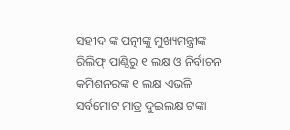ସହୀଦ ଙ୍କ ପତ୍ନୀଙ୍କୁ ମୁଖ୍ୟମନ୍ତ୍ରୀଙ୍କ ରିଲିଫ୍ ପାଣ୍ଠିରୁ ୧ ଲକ୍ଷ ଓ ନିର୍ବାଚନ କମିଶନରଙ୍କ ୧ ଲକ୍ଷ ଏଭଳି ସର୍ବମୋଟ ମାତ୍ର ଦୁଇଲକ୍ଷ ଟଙ୍କା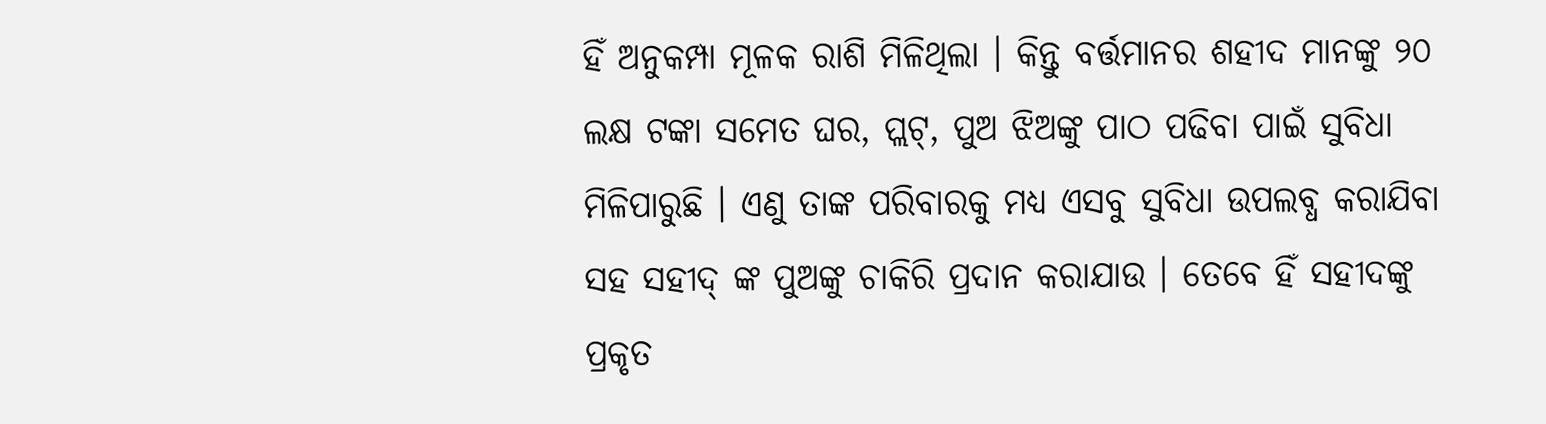ହିଁ ଅନୁକମ୍ପା ମୂଳକ ରାଶି ମିଳିଥିଲା । କିନ୍ତୁ ବର୍ତ୍ତମାନର ଶହୀଦ ମାନଙ୍କୁ ୨୦ ଲକ୍ଷ ଟଙ୍କା ସମେତ ଘର, ପ୍ଲଟ୍, ପୁଅ ଝିଅଙ୍କୁ ପାଠ ପଢିବା ପାଇଁ ସୁବିଧା ମିଳିପାରୁଛି । ଏଣୁ ତାଙ୍କ ପରିବାରକୁ ମଧ୍ୟ ଏସବୁ ସୁବିଧା ଉପଲବ୍ଧ କରାଯିବା ସହ ସହୀଦ୍ ଙ୍କ ପୁଅଙ୍କୁ ଚାକିରି ପ୍ରଦାନ କରାଯାଉ । ତେବେ ହିଁ ସହୀଦଙ୍କୁ ପ୍ରକୃତ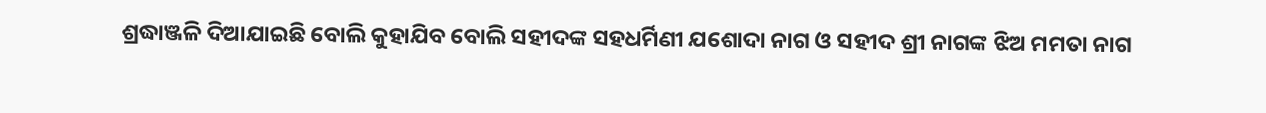ଶ୍ରଦ୍ଧାଞ୍ଜଳି ଦିଆଯାଇଛି ବୋଲି କୁହାଯିବ ବୋଲି ସହୀଦଙ୍କ ସହଧର୍ମିଣୀ ଯଶୋଦା ନାଗ ଓ ସହୀଦ ଶ୍ରୀ ନାଗଙ୍କ ଝିଅ ମମତା ନାଗ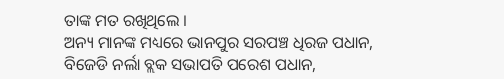ତାଙ୍କ ମତ ରଖିଥିଲେ ।
ଅନ୍ୟ ମାନଙ୍କ ମଧ୍ୟରେ ଭାନପୁର ସରପଞ୍ଚ ଧିରଜ ପଧାନ, ବିଜେଡି ନର୍ଲା ବ୍ଲକ ସଭାପତି ପରେଶ ପଧାନ,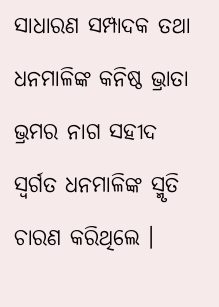ସାଧାରଣ ସମ୍ପାଦକ ତଥା ଧନମାଳିଙ୍କ କନିଷ୍ଠ ଭ୍ରାତା ଭ୍ରମର ନାଗ ସହୀଦ ସ୍ୱର୍ଗତ ଧନମାଳିଙ୍କ ସ୍ମୃତି ଚାରଣ କରିଥିଲେ ।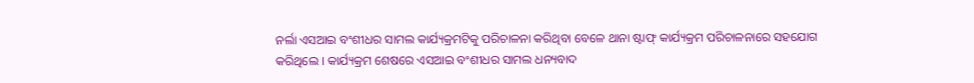ନର୍ଲା ଏସଆଇ ବଂଶୀଧର ସାମଲ କାର୍ଯ୍ୟକ୍ରମଟିକୁ ପରିଚାଳନା କରିଥିବା ବେଳେ ଥାନା ଷ୍ଟାଫ୍ କାର୍ଯ୍ୟକ୍ରମ ପରିଚାଳନାରେ ସହଯୋଗ କରିଥିଲେ । କାର୍ଯ୍ୟକ୍ରମ ଶେଷରେ ଏସଆଇ ବଂଶୀଧର ସାମଲ ଧନ୍ୟବାଦ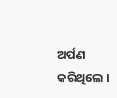ଅର୍ପଣ କରିଥିଲେ ।